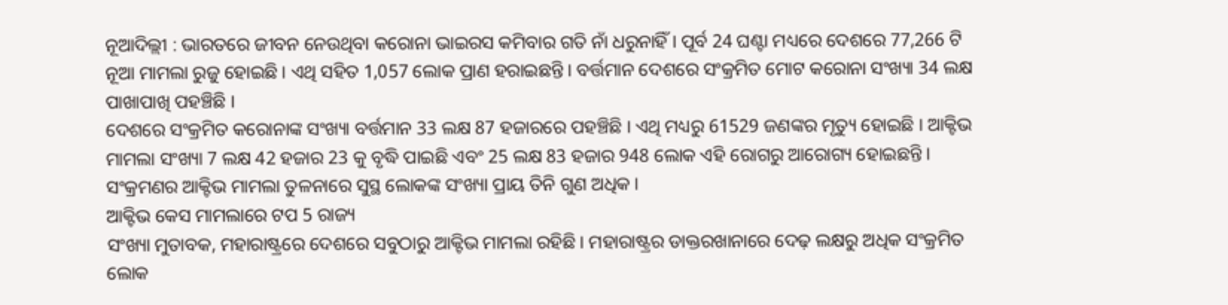ନୂଆଦିଲ୍ଲୀ : ଭାରତରେ ଜୀବନ ନେଉଥିବା କରୋନା ଭାଇରସ କମିବାର ଗତି ନାଁ ଧରୁନାହିଁ । ପୂର୍ବ 24 ଘଣ୍ଟା ମଧ୍ୟରେ ଦେଶରେ 77,266 ଟି ନୂଆ ମାମଲା ରୁଜୁ ହୋଇଛି । ଏଥି ସହିତ 1,057 ଲୋକ ପ୍ରାଣ ହରାଇଛନ୍ତି । ବର୍ତ୍ତମାନ ଦେଶରେ ସଂକ୍ରମିତ ମୋଟ କରୋନା ସଂଖ୍ୟା 34 ଲକ୍ଷ ପାଖାପାଖି ପହଞ୍ଚିଛି ।
ଦେଶରେ ସଂକ୍ରମିତ କରୋନାଙ୍କ ସଂଖ୍ୟା ବର୍ତ୍ତମାନ 33 ଲକ୍ଷ 87 ହଜାରରେ ପହଞ୍ଚିଛି । ଏଥି ମଧ୍ୟରୁ 61529 ଜଣଙ୍କର ମୃତ୍ୟୁ ହୋଇଛି । ଆକ୍ଟିଭ ମାମଲା ସଂଖ୍ୟା 7 ଲକ୍ଷ 42 ହଜାର 23 କୁ ବୃଦ୍ଧି ପାଇଛି ଏବଂ 25 ଲକ୍ଷ 83 ହଜାର 948 ଲୋକ ଏହି ରୋଗରୁ ଆରୋଗ୍ୟ ହୋଇଛନ୍ତି । ସଂକ୍ରମଣର ଆକ୍ଟିଭ ମାମଲା ତୁଳନାରେ ସୁସ୍ଥ ଲୋକଙ୍କ ସଂଖ୍ୟା ପ୍ରାୟ ତିନି ଗୁଣ ଅଧିକ ।
ଆକ୍ଟିଭ କେସ ମାମଲାରେ ଟପ 5 ରାଜ୍ୟ
ସଂଖ୍ୟା ମୁତାବକ, ମହାରାଷ୍ଟ୍ରରେ ଦେଶରେ ସବୁଠାରୁ ଆକ୍ଟିଭ ମାମଲା ରହିଛି । ମହାରାଷ୍ଟ୍ରର ଡାକ୍ତରଖାନାରେ ଦେଢ଼ ଲକ୍ଷରୁ ଅଧିକ ସଂକ୍ରମିତ ଲୋକ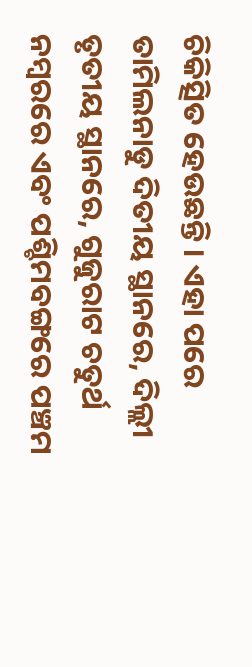ଚିକିତ୍ସିତ ହେଉଛନ୍ତି । ଏହା ପରେ ତାମିଲନାଡୁ ଦିତୀୟ ସ୍ଥାନରେ, ଦିଲ୍ଲୀ ତୃତୀୟ ସ୍ଥାନରେ, ଗୁଜୁରାଟ ଚତୁର୍ଥ ନମ୍ବରରେ ଏବଂ ପଶ୍ଚିମବଙ୍ଗରେ ପଞ୍ଚମ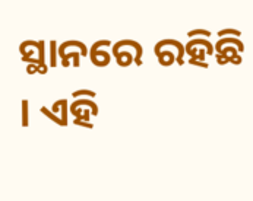ସ୍ଥାନରେ ରହିଛି । ଏହି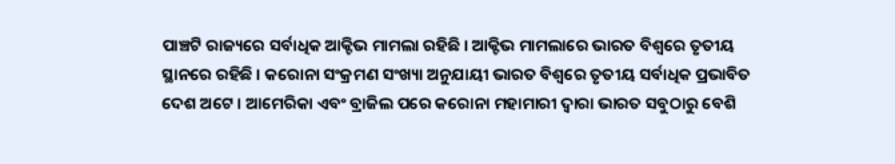ପାଞ୍ଚଟି ରାଜ୍ୟରେ ସର୍ବାଧିକ ଆକ୍ଟିଭ ମାମଲା ରହିଛି । ଆକ୍ଟିଭ ମାମଲାରେ ଭାରତ ବିଶ୍ୱରେ ତୃତୀୟ ସ୍ଥାନରେ ରହିଛି । କରୋନା ସଂକ୍ରମଣ ସଂଖ୍ୟା ଅନୁଯାୟୀ ଭାରତ ବିଶ୍ୱରେ ତୃତୀୟ ସର୍ବାଧିକ ପ୍ରଭାବିତ ଦେଶ ଅଟେ । ଆମେରିକା ଏବଂ ବ୍ରାଜିଲ ପରେ କରୋନା ମହାମାରୀ ଦ୍ୱାରା ଭାରତ ସବୁଠାରୁ ବେଶି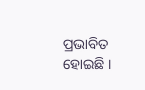ପ୍ରଭାବିତ ହୋଇଛି ।